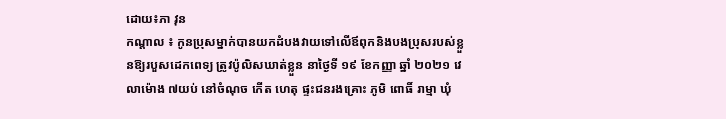ដោយ៖ភា វុន
កណ្តាល ៖ កូនប្រុសម្នាក់បានយកដំបងវាយទៅលើឪពុកនិងបងប្រុសរបស់ខ្លួនឱ្យរបួសដេកពេទ្យ ត្រូវប៉ូលិសឃាត់ខ្លួន នាថ្ងៃទី ១៩ ខែកញ្ញា ឆ្នាំ ២០២១ វេលាម៉ោង ៧យប់ នៅចំណុច កេីត ហេតុ ផ្ទះជនរងគ្រោះ ភូមិ ពោធិ៍ រាម្មា ឃុំ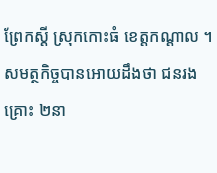ព្រែកស្ដី ស្រុកកោះធំ ខេត្តកណ្ដាល ។
សមត្ថកិច្ចបានអោយដឹងថា ជនរងគ្រោះ ២នា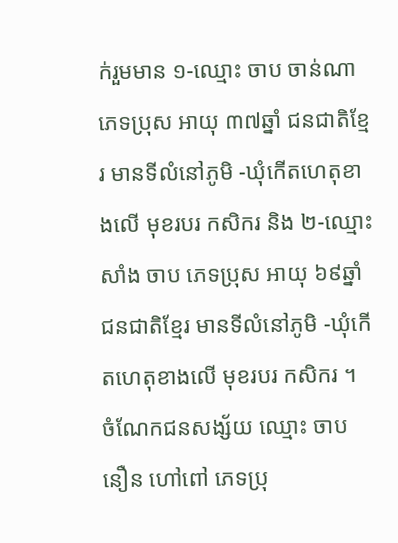ក់រួមមាន ១-ឈ្មោះ ចាប ចាន់ណា ភេទប្រុស អាយុ ៣៧ឆ្នាំ ជនជាតិខ្មែរ មានទីលំនៅភូមិ -ឃុំកេីតហេតុខាងលេី មុខរបរ កសិករ និង ២-ឈ្មោះ សាំង ចាប ភេទប្រុស អាយុ ៦៩ឆ្នាំ ជនជាតិខ្មែរ មានទីលំនៅភូមិ -ឃុំកេីតហេតុខាងលេី មុខរបរ កសិករ ។
ចំណែកជនសង្ស័យ ឈ្មោះ ចាប នឿន ហៅពៅ ភេទប្រុ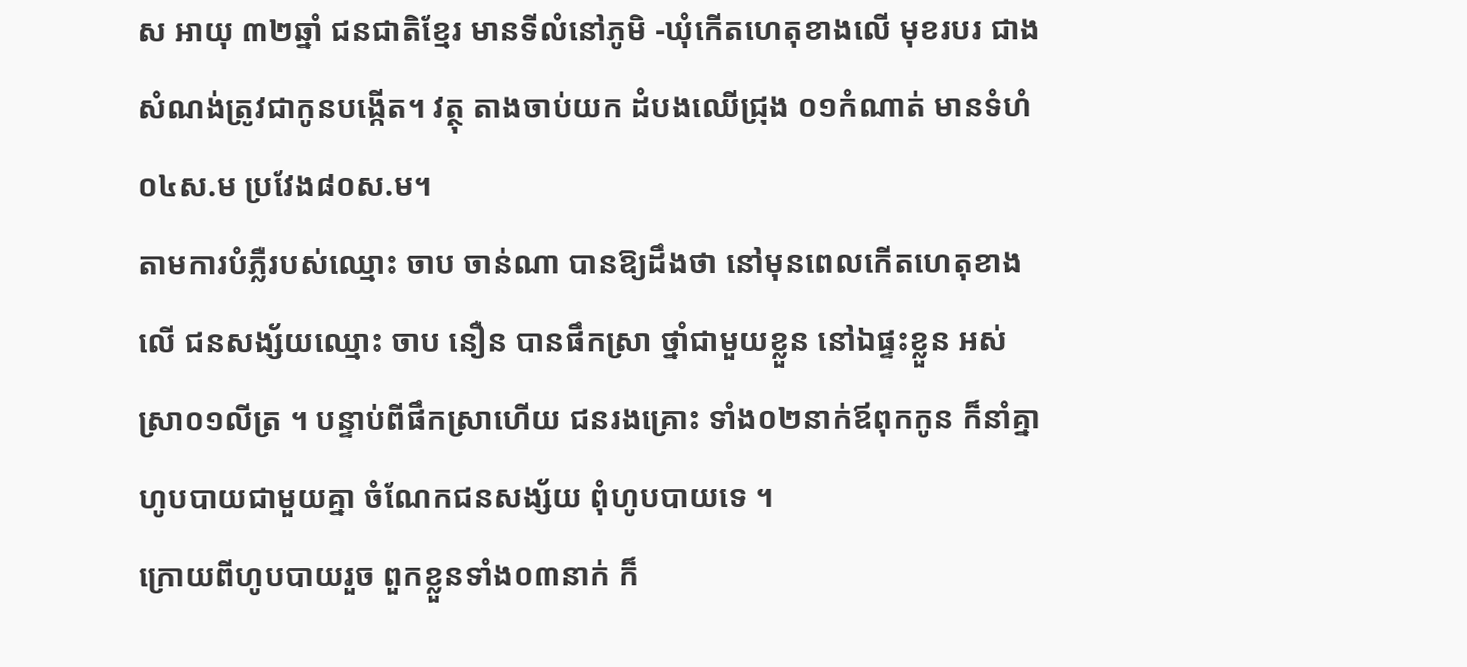ស អាយុ ៣២ឆ្នាំ ជនជាតិខ្មែរ មានទីលំនៅភូមិ -ឃុំកេីតហេតុខាងលេី មុខរបរ ជាងសំណង់ត្រូវជាកូនបង្កើត។ វត្ថុ តាងចាប់យក ដំបងឈេីជ្រុង ០១កំណាត់ មានទំហំ ០៤ស.ម ប្រវែង៨០ស.ម។
តាមការបំភ្លឺរបស់ឈ្មោះ ចាប ចាន់ណា បានឱ្យដឹងថា នៅមុនពេលកើតហេតុខាងលេី ជនសង្ស័យឈ្មោះ ចាប នឿន បានផឹកស្រា ថ្នាំជាមួយខ្លួន នៅឯផ្ទះខ្លួន អស់ ស្រា០១លីត្រ ។ បន្ទាប់ពីផឹកស្រាហេីយ ជនរងគ្រោះ ទាំង០២នាក់ឪពុកកូន ក៏នាំគ្នាហូបបាយជាមួយគ្នា ចំណែកជនសង្ស័យ ពុំហូបបាយទេ ។
ក្រោយពីហូបបាយរួច ពួកខ្លួនទាំង០៣នាក់ ក៏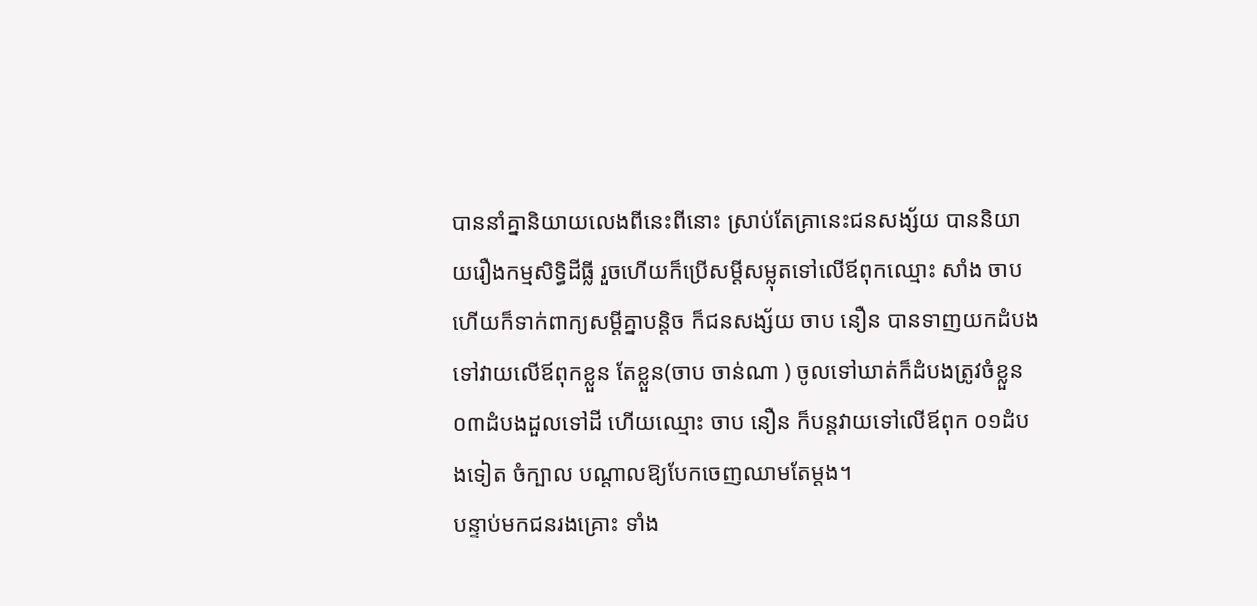បាននាំគ្នានិយាយលេងពីនេះពីនោះ ស្រាប់តែគ្រានេះជនសង្ស័យ បាននិយាយរឿងកម្មសិទ្ធិដីធ្លី រួចហេីយក៏ប្រេីសម្ដីសម្លុតទៅលេីឪពុកឈ្មោះ សាំង ចាប ហេីយក៏ទាក់ពាក្យសម្ដីគ្នាបន្តិច ក៏ជនសង្ស័យ ចាប នឿន បានទាញយកដំបងទៅវាយលេីឪពុកខ្លួន តែខ្លួន(ចាប ចាន់ណា ) ចូលទៅឃាត់ក៏ដំបងត្រូវចំខ្លួន០៣ដំបងដួលទៅដី ហេីយឈ្មោះ ចាប នឿន ក៏បន្តវាយទៅលេីឪពុក ០១ដំបងទៀត ចំក្បាល បណ្ដាលឱ្យបែកចេញឈាមតែម្ដង។
បន្ទាប់មកជនរងគ្រោះ ទាំង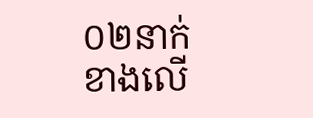០២នាក់ខាងលេី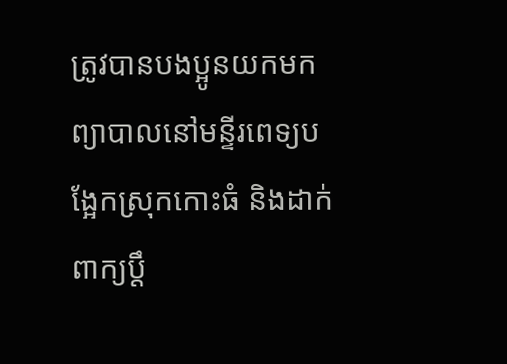ត្រូវបានបងប្អូនយកមកព្យាបាលនៅមន្ទីរពេទ្យបង្អែកស្រុកកោះធំ និងដាក់ពាក្យប្ដឹ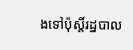ងទៅប៉ុស្ដិ៍រដ្ឋបាល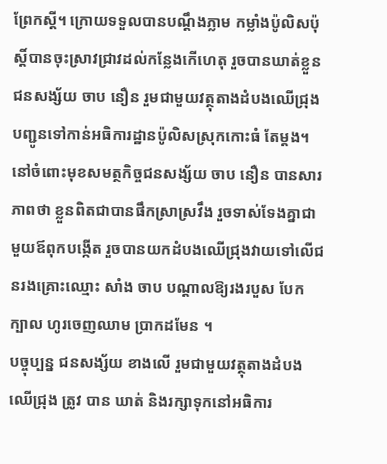ព្រែកស្ដី។ ក្រោយទទួលបានបណ្ដឹងភ្លាម កម្លាំងប៉ូលិសប៉ុស្ដិ៍បានចុះស្រាវជ្រាវដល់កន្លែងកេីហេតុ រួចបានឃាត់ខ្លួនជនសង្ស័យ ចាប នឿន រួមជាមួយវត្ថុតាងដំបងឈេីជ្រុង បញ្ជូនទៅកាន់អធិការដ្ឋានប៉ូលិសស្រុកកោះធំ តែម្ដង។
នៅចំពោះមុខសមត្ថកិច្ចជនសង្ស័យ ចាប នឿន បានសារភាពថា ខ្លួនពិតជាបានផឹកស្រាស្រវឹង រួចទាស់ទែងគ្នាជាមួយឪពុកបង្កេីត រួចបានយកដំបងឈេីជ្រុងវាយទៅលេីជនរងគ្រោះឈ្មោះ សាំង ចាប បណ្ដាលឱ្យរងរបួស បែក ក្បាល ហូរចេញឈាម ប្រាកដមែន ។
បច្ចុប្បន្ន ជនសង្ស័យ ខាងលើ រួមជាមួយវត្ថុតាងដំបងឈេីជ្រុង ត្រូវ បាន ឃាត់ និងរក្សាទុកនៅអធិការ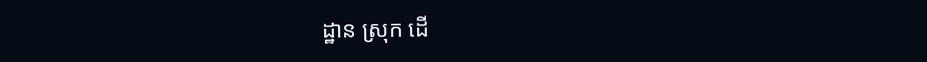ដ្ឋាន ស្រុក ដេី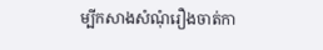ម្បីកសាងសំណុំរឿងចាត់កា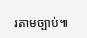រតាមច្បាប់៕